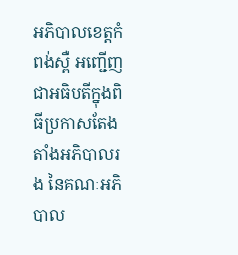អភិបាលខេត្តកំពង់ស្ពឺ អញ្ជើញជាអធិបតីក្នុងពិធីប្រកាសតែងតាំងអភិបាលរង នៃគណៈអភិបាល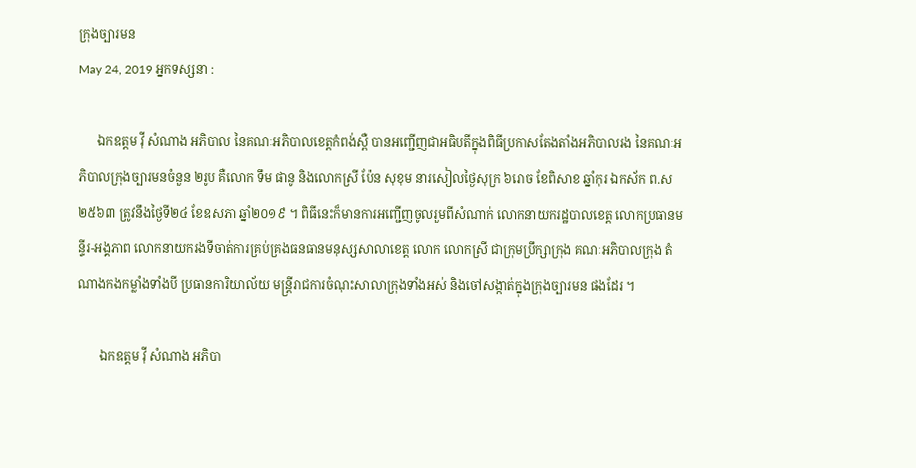ក្រុងច្បារមន
May 24, 2019 អ្នកទស្សនា :

      ឯកឧត្តម វ៉ី សំណាង អភិបាល នៃគណៈអភិបាលខេត្តកំពង់ស្ពឺ បានអញ្ជើញជាអធិបតីក្នុងពិធីប្រកាសតែងតាំងអភិបាលរង នៃគណៈអភិបាលក្រុងច្បារមនចំនួន ២រូប គឺលោក ទឹម ផានូ និងលោកស្រី ប៉ែន សុខុម នារសៀលថ្ងៃសុក្រ ៦រោច ខែពិសាខ ឆ្នាំកុរ ឯកស័ក ព.ស២៥៦៣ ត្រូវនឹងថ្ងៃទី២៤ ខែឧសភា ឆ្នាំ២០១៩ ។ ពិធីនេះក៏មានការអញ្ជើញចូលរួមពីសំណាក់ លោកនាយករដ្ឋបាលខេត្ត លោកប្រធានមន្ទីរ-អង្គភាព លោកនាយករងទីចាត់ការគ្រប់គ្រងធនធានមនុស្សសាលាខេត្ត លោក លោកស្រី ជាក្រុមប្រឹក្សាក្រុង គណៈអភិបាលក្រុង តំណាងកងកម្លាំងទាំងបី ប្រធានការិយាល័យ មន្ត្រីរាជការចំណុះសាលាក្រុងទាំងអស់ និងចៅសង្កាត់ក្នុងក្រុងច្បារមន ផងដែរ ។

       ឯកឧត្តម វ៉ី សំណាង អភិបា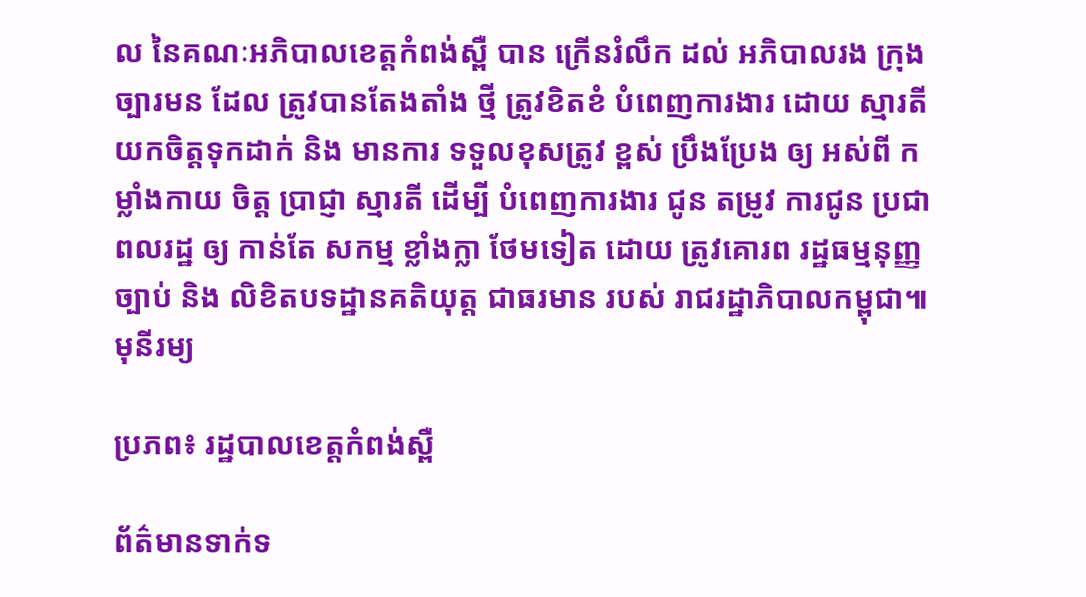ល នៃគណៈអភិបាលខេត្តកំពង់ស្ពឺ បាន ក្រើនរំលឹក ដល់ អភិបាលរង ក្រុង ច្បារមន ដែល ត្រូវបានតែងតាំង ថ្មី ត្រូវខិតខំ បំពេញការងារ ដោយ ស្មារតី យកចិត្តទុកដាក់ និង មានការ ទទួលខុសត្រូវ ខ្ពស់ ប្រឹងប្រែង ឲ្យ អស់ពី កម្លាំងកាយ ចិត្ត ប្រាជ្ញា ស្មារតី ដើម្បី បំពេញការងារ ជូន តម្រូវ ការជូន ប្រជាពលរដ្ឋ ឲ្យ កាន់តែ សកម្ម ខ្លាំងក្លា ថែមទៀត ដោយ ត្រូវគោរព រដ្ឋធម្មនុញ្ញ ច្បាប់ និង លិខិតបទដ្ឋានគតិយុត្ត ជាធរមាន របស់ រាជរដ្ឋាភិបាលកម្ពុជា៕ មុនីរម្យ

ប្រភព៖ រដ្ឋបាលខេត្តកំពង់ស្ពឺ

ព័ត៌មានទាក់ទ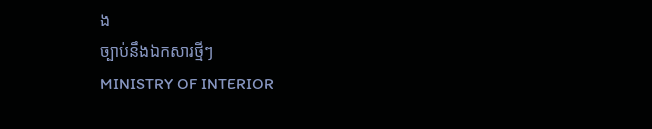ង
ច្បាប់នឹងឯកសារថ្មីៗ
MINISTRY OF INTERIOR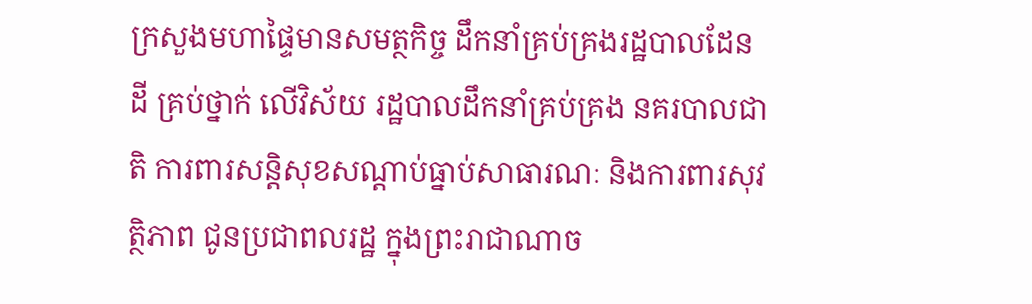ក្រសួងមហាផ្ទៃមានសមត្ថកិច្ច ដឹកនាំគ្រប់គ្រងរដ្ឋបាលដែនដី គ្រប់ថ្នាក់ លើវិស័យ រដ្ឋបាលដឹកនាំគ្រប់គ្រង នគរបាលជាតិ ការពារសន្តិសុខសណ្តាប់ធ្នាប់សាធារណៈ និងការពារសុវត្ថិភាព ជូនប្រជាពលរដ្ឋ ក្នុងព្រះរាជាណាច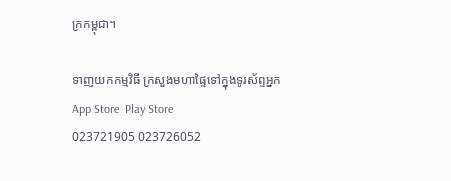ក្រកម្ពុជា។

ទាញយកកម្មវិធី ក្រសួងមហាផ្ទៃទៅក្នុងទូរស័ព្ទអ្នក
App Store  Play Store
023721905 023726052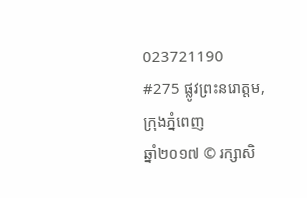023721190
#275 ផ្លូវព្រះនរោត្តម, ក្រុងភ្នំពេញ
ឆ្នាំ២០១៧ © រក្សាសិ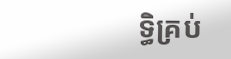ទ្ធិគ្រប់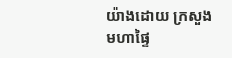យ៉ាងដោយ ក្រសួងមហាផ្ទៃ